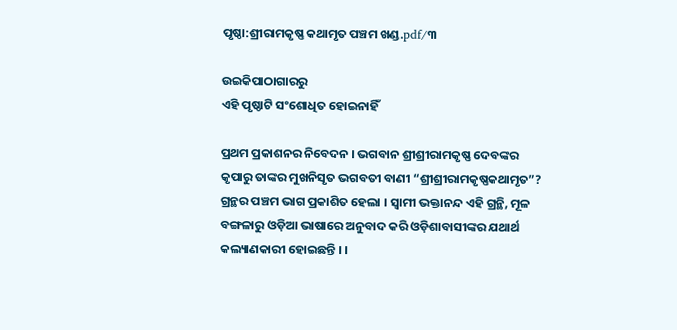ପୃଷ୍ଠା:ଶ୍ରୀରାମକୃଷ୍ଣ କଥାମୃତ ପଞ୍ଚମ ଖଣ୍ଡ.pdf/୩

ଉଇକିପାଠାଗାର‌ରୁ
ଏହି ପୃଷ୍ଠାଟି ସଂଶୋଧିତ ହୋଇନାହିଁ

ପ୍ରଥମ ପ୍ରକାଶନର ନିବେଦନ । ଭଗବାନ ଶ୍ରୀଶ୍ରୀରାମକୃଷ୍ଣ ଦେବଙ୍କର କୃପାରୁ ତାଙ୍କର ମୁଖନିସୃତ ଭଗବତୀ ବାଣୀ “ଶ୍ରୀଶ୍ରୀରାମକୃଷ୍ଣକଥାମୃତ”? ଗ୍ରନ୍ଥର ପଞ୍ଚମ ଭାଗ ପ୍ରକାଶିତ ହେଲା । ସ୍ୱାମୀ ଭକ୍ତାନନ୍ଦ ଏହି ଗ୍ରନ୍ଥି, ମୂଳ ବଙ୍ଗଳାରୁ ଓଡ଼ିଆ ଭାଷାରେ ଅନୁବାଦ କରି ଓଡ଼ିଶାବାସୀଙ୍କର ଯଥାର୍ଥ କଲ୍ୟାଣକାରୀ ହୋଇଛନ୍ତି । ।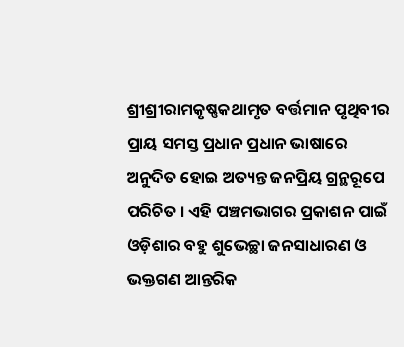ଶ୍ରୀଶ୍ରୀରାମକୃଷ୍ଣକଥାମୃତ ବର୍ତ୍ତମାନ ପୃଥିବୀର ପ୍ରାୟ ସମସ୍ତ ପ୍ରଧାନ ପ୍ରଧାନ ଭାଷାରେ ଅନୁଦିତ ହୋଇ ଅତ୍ୟନ୍ତ ଜନପ୍ରିୟ ଗ୍ରନ୍ଥରୂପେ ପରିଚିତ । ଏହି ପଞ୍ଚମଭାଗର ପ୍ରକାଶନ ପାଇଁ ଓଡ଼ିଶାର ବହୁ ଶୁଭେଚ୍ଛା ଜନସାଧାରଣ ଓ ଭକ୍ତଗଣ ଆନ୍ତରିକ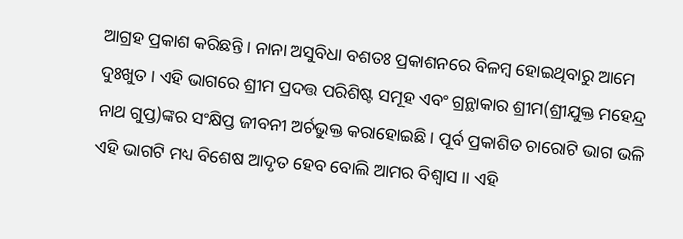ଆଗ୍ରହ ପ୍ରକାଶ କରିଛନ୍ତି । ନାନା ଅସୁବିଧା ବଶତଃ ପ୍ରକାଶନରେ ବିଳମ୍ବ ହୋଇଥିବାରୁ ଆମେ ଦୁଃଖୁତ । ଏହି ଭାଗରେ ଶ୍ରୀମ ପ୍ରଦତ୍ତ ପରିଶିଷ୍ଟ ସମୂହ ଏବଂ ଗ୍ରନ୍ଥାକାର ଶ୍ରୀମ(ଶ୍ରୀଯୁକ୍ତ ମହେନ୍ଦ୍ର ନାଥ ଗୁପ୍ତ)ଙ୍କର ସଂକ୍ଷିପ୍ତ ଜୀବନୀ ଅର୍ଚଭୁକ୍ତ କରାହୋଇଛି । ପୂର୍ବ ପ୍ରକାଶିତ ଚାରୋଟି ଭାଗ ଭଳି ଏହି ଭାଗଟି ମଧ୍ୟ ବିଶେଷ ଆଦୃତ ହେବ ବୋଲି ଆମର ବିଶ୍ୱାସ ।। ଏହି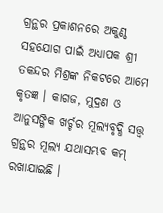ଗ୍ରନ୍ଥର ପ୍ରକାଶନରେ ଅକୁଣ୍ଠ ସହଯୋଗ ପାଇଁ ଅଧ୍ୟାପକ ଶ୍ରୀ ତକନ୍ଦର ମିଶ୍ରଙ୍କ ନିକଟରେ ଆମେ କୃତଜ୍ଞ । କାଗଜ, ମୁଦ୍ରଣ ଓ ଆନୁସଙ୍ଗିକ ଖର୍ଚ୍ଚର ମୂଲ୍ୟବୃଦ୍ଧି ସତ୍ତ୍ୱ ଗ୍ରନ୍ଥର ମୂଲ୍ୟ ଯଥାସମ୍ଭବ କମ୍ ରଖାଯାଇଛି ।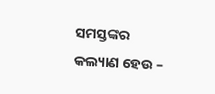ସମସ୍ତଙ୍କର କଲ୍ୟାଣ ହେଉ –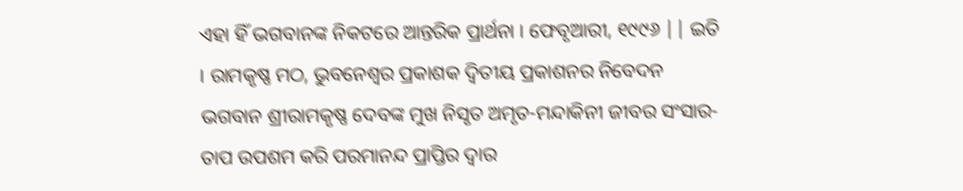ଏହା ହିଁ ଭଗବାନଙ୍କ ନିକଟରେ ଆନ୍ତରିକ ପ୍ରାର୍ଥନା । ଫେବୃଆରୀ, ୧୯୯୬ || ଇତି । ରାମକୃଷ୍ଣ ମଠ, ଭୁବନେଶ୍ୱର ପ୍ରକାଶକ ଦ୍ବିତୀୟ ପ୍ରକାଶନର ନିବେଦନ ଭଗବାନ ଶ୍ରୀରାମକୃଷ୍ଣ ଦେବଙ୍କ ମୁଖ ନିସୃତ ଅମୃତ-ମନ୍ଦାକିନୀ ଜୀବର ସଂସାର-ତାପ ଉପଶମ କରି ପରମାନନ୍ଦ ପ୍ରାପ୍ତିର ଦ୍ୱାର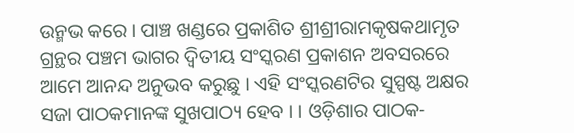ଉନ୍ମଭ କରେ । ପାଞ୍ଚ ଖଣ୍ଡରେ ପ୍ରକାଶିତ ଶ୍ରୀଶ୍ରୀରାମକୃଷକଥାମୃତ ଗ୍ରନ୍ଥର ପଞ୍ଚମ ଭାଗର ଦ୍ବିତୀୟ ସଂସ୍କରଣ ପ୍ରକାଶନ ଅବସରରେ ଆମେ ଆନନ୍ଦ ଅନୁଭବ କରୁଛୁ । ଏହି ସଂସ୍କରଣଟିର ସୁସ୍ପଷ୍ଟ ଅକ୍ଷର ସଜା ପାଠକମାନଙ୍କ ସୁଖପାଠ୍ୟ ହେବ । । ଓଡ଼ିଶାର ପାଠକ-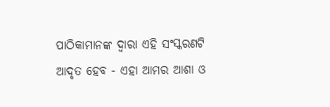ପାଠିକାମାନଙ୍କ ଦ୍ୱାରା ଏହି ସଂସ୍କରଣଟି ଆଦୃତ ହେବ - ଏହା ଆମର ଆଶା ଓ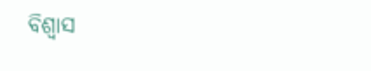ବିଶ୍ୱାସ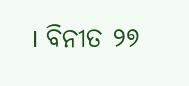। ବିନୀତ ୨୭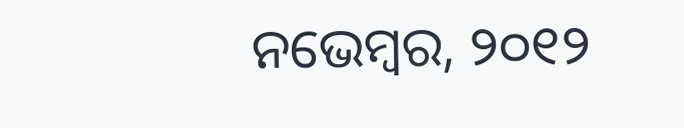ନଭେମ୍ବର, ୨୦୧୨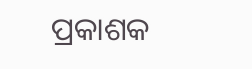ପ୍ରକାଶକ